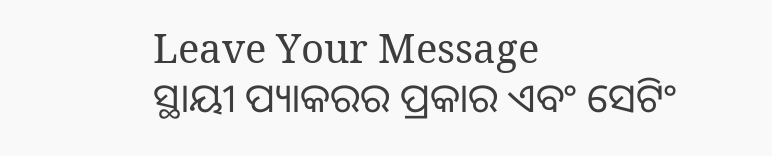Leave Your Message
ସ୍ଥାୟୀ ପ୍ୟାକରର ପ୍ରକାର ଏବଂ ସେଟିଂ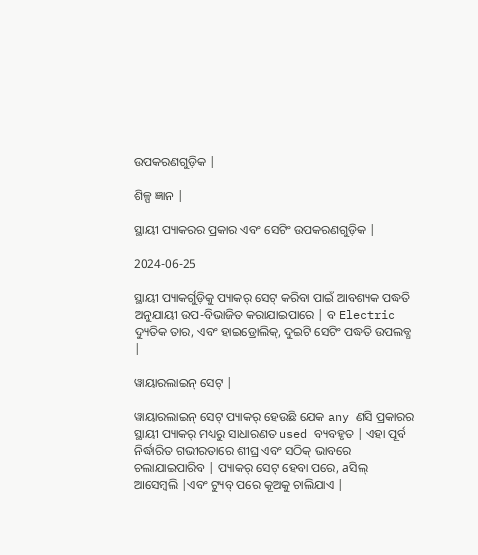ଉପକରଣଗୁଡ଼ିକ |

ଶିଳ୍ପ ଜ୍ଞାନ |

ସ୍ଥାୟୀ ପ୍ୟାକରର ପ୍ରକାର ଏବଂ ସେଟିଂ ଉପକରଣଗୁଡ଼ିକ |

2024-06-25

ସ୍ଥାୟୀ ପ୍ୟାକର୍ଗୁଡ଼ିକୁ ପ୍ୟାକର୍ ସେଟ୍ କରିବା ପାଇଁ ଆବଶ୍ୟକ ପଦ୍ଧତି ଅନୁଯାୟୀ ଉପ-ବିଭାଜିତ କରାଯାଇପାରେ | ବ Electric ଦ୍ୟୁତିକ ତାର, ଏବଂ ହାଇଡ୍ରୋଲିକ୍, ଦୁଇଟି ସେଟିଂ ପଦ୍ଧତି ଉପଲବ୍ଧ |

ୱାୟାରଲାଇନ୍ ସେଟ୍ |

ୱାୟାରଲାଇନ୍ ସେଟ୍ ପ୍ୟାକର୍ ହେଉଛି ଯେକ any ଣସି ପ୍ରକାରର ସ୍ଥାୟୀ ପ୍ୟାକର୍ ମଧ୍ୟରୁ ସାଧାରଣତ used ବ୍ୟବହୃତ | ଏହା ପୂର୍ବ ନିର୍ଦ୍ଧାରିତ ଗଭୀରତାରେ ଶୀଘ୍ର ଏବଂ ସଠିକ୍ ଭାବରେ ଚଲାଯାଇପାରିବ | ପ୍ୟାକର୍ ସେଟ୍ ହେବା ପରେ, aସିଲ୍ ଆସେମ୍ବଲି |ଏବଂ ଟ୍ୟୁବ୍ ପରେ କୂଅକୁ ଚାଲିଯାଏ |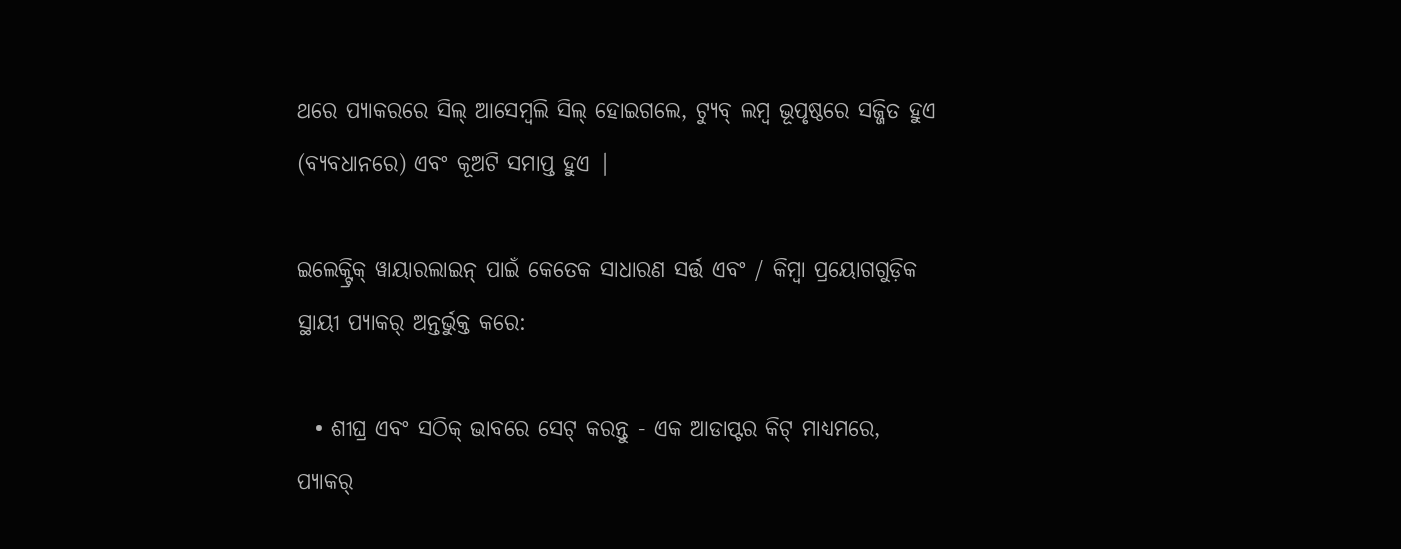ଥରେ ପ୍ୟାକରରେ ସିଲ୍ ଆସେମ୍ବଲି ସିଲ୍ ହୋଇଗଲେ, ଟ୍ୟୁବ୍ ଲମ୍ବ ଭୂପୃଷ୍ଠରେ ସଜ୍ଜିତ ହୁଏ (ବ୍ୟବଧାନରେ) ଏବଂ କୂଅଟି ସମାପ୍ତ ହୁଏ |

ଇଲେକ୍ଟ୍ରିକ୍ ୱାୟାରଲାଇନ୍ ପାଇଁ କେତେକ ସାଧାରଣ ସର୍ତ୍ତ ଏବଂ / କିମ୍ବା ପ୍ରୟୋଗଗୁଡ଼ିକ ସ୍ଥାୟୀ ପ୍ୟାକର୍ ଅନ୍ତର୍ଭୁକ୍ତ କରେ:

  • ଶୀଘ୍ର ଏବଂ ସଠିକ୍ ଭାବରେ ସେଟ୍ କରନ୍ତୁ - ଏକ ଆଡାପ୍ଟର କିଟ୍ ମାଧ୍ୟମରେ, ପ୍ୟାକର୍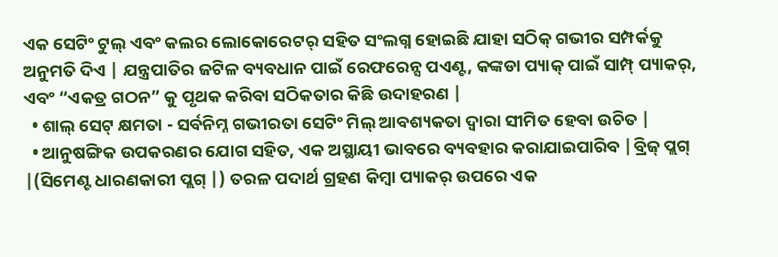ଏକ ସେଟିଂ ଟୁଲ୍ ଏବଂ କଲର ଲୋକୋରେଟର୍ ସହିତ ସଂଲଗ୍ନ ହୋଇଛି ଯାହା ସଠିକ୍ ଗଭୀର ସମ୍ପର୍କକୁ ଅନୁମତି ଦିଏ | ଯନ୍ତ୍ରପାତିର ଜଟିଳ ବ୍ୟବଧାନ ପାଇଁ ରେଫରେନ୍ସ ପଏଣ୍ଟ, କଙ୍କଡା ପ୍ୟାକ୍ ପାଇଁ ସାମ୍ପ୍ ପ୍ୟାକର୍, ଏବଂ “ଏକତ୍ର ଗଠନ” କୁ ପୃଥକ କରିବା ସଠିକତାର କିଛି ଉଦାହରଣ |
  • ଶାଲ୍ ସେଟ୍ କ୍ଷମତା - ସର୍ବନିମ୍ନ ଗଭୀରତା ସେଟିଂ ମିଲ୍ ଆବଶ୍ୟକତା ଦ୍ୱାରା ସୀମିତ ହେବା ଉଚିତ |
  • ଆନୁଷଙ୍ଗିକ ଉପକରଣର ଯୋଗ ସହିତ, ଏକ ଅସ୍ଥାୟୀ ଭାବରେ ବ୍ୟବହାର କରାଯାଇପାରିବ |ବ୍ରିଜ୍ ପ୍ଲଗ୍ |(ସିମେଣ୍ଟ ଧାରଣକାରୀ ପ୍ଲଗ୍ |) ତରଳ ପଦାର୍ଥ ଗ୍ରହଣ କିମ୍ବା ପ୍ୟାକର୍ ଉପରେ ଏକ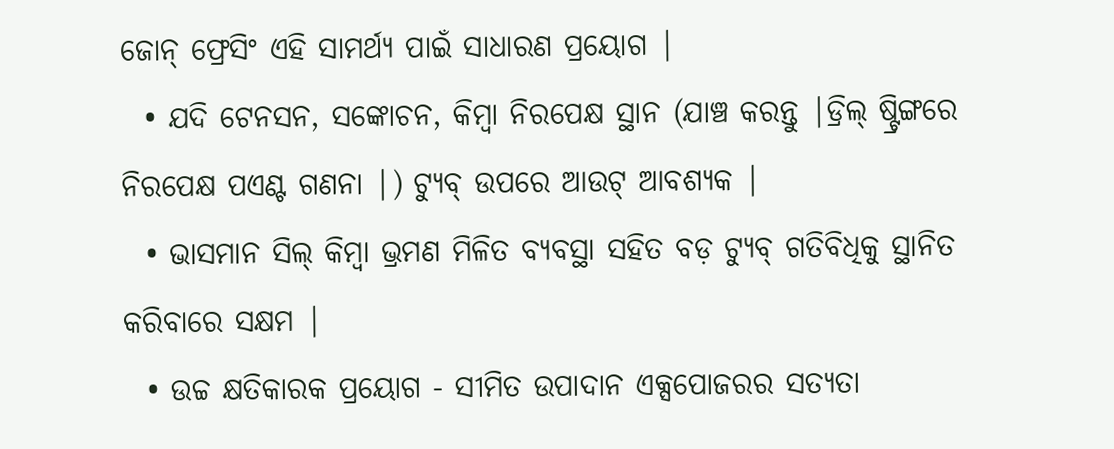ଜୋନ୍ ଫ୍ରେସିଂ ଏହି ସାମର୍ଥ୍ୟ ପାଇଁ ସାଧାରଣ ପ୍ରୟୋଗ |
  • ଯଦି ଟେନସନ, ସଙ୍କୋଚନ, କିମ୍ବା ନିରପେକ୍ଷ ସ୍ଥାନ (ଯାଞ୍ଚ କରନ୍ତୁ |ଡ୍ରିଲ୍ ଷ୍ଟ୍ରିଙ୍ଗରେ ନିରପେକ୍ଷ ପଏଣ୍ଟ ଗଣନା |) ଟ୍ୟୁବ୍ ଉପରେ ଆଉଟ୍ ଆବଶ୍ୟକ |
  • ଭାସମାନ ସିଲ୍ କିମ୍ବା ଭ୍ରମଣ ମିଳିତ ବ୍ୟବସ୍ଥା ସହିତ ବଡ଼ ଟ୍ୟୁବ୍ ଗତିବିଧିକୁ ସ୍ଥାନିତ କରିବାରେ ସକ୍ଷମ |
  • ଉଚ୍ଚ କ୍ଷତିକାରକ ପ୍ରୟୋଗ - ସୀମିତ ଉପାଦାନ ଏକ୍ସପୋଜରର ସତ୍ୟତା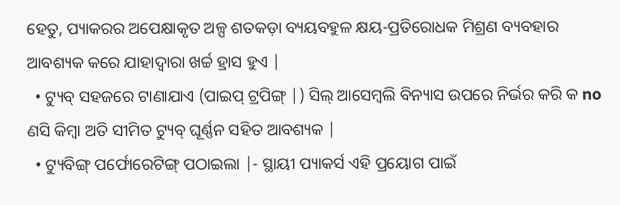ହେତୁ, ପ୍ୟାକରର ଅପେକ୍ଷାକୃତ ଅଳ୍ପ ଶତକଡ଼ା ବ୍ୟୟବହୁଳ କ୍ଷୟ-ପ୍ରତିରୋଧକ ମିଶ୍ରଣ ବ୍ୟବହାର ଆବଶ୍ୟକ କରେ ଯାହାଦ୍ୱାରା ଖର୍ଚ୍ଚ ହ୍ରାସ ହୁଏ |
  • ଟ୍ୟୁବ୍ ସହଜରେ ଟାଣାଯାଏ (ପାଇପ୍ ଟ୍ରପିଙ୍ଗ୍ |) ସିଲ୍ ଆସେମ୍ବଲି ବିନ୍ୟାସ ଉପରେ ନିର୍ଭର କରି କ no ଣସି କିମ୍ବା ଅତି ସୀମିତ ଟ୍ୟୁବ୍ ଘୂର୍ଣ୍ଣନ ସହିତ ଆବଶ୍ୟକ |
  • ଟ୍ୟୁବିଙ୍ଗ୍ ପର୍ଫୋରେଟିଙ୍ଗ୍ ପଠାଇଲା |- ସ୍ଥାୟୀ ପ୍ୟାକର୍ସ ଏହି ପ୍ରୟୋଗ ପାଇଁ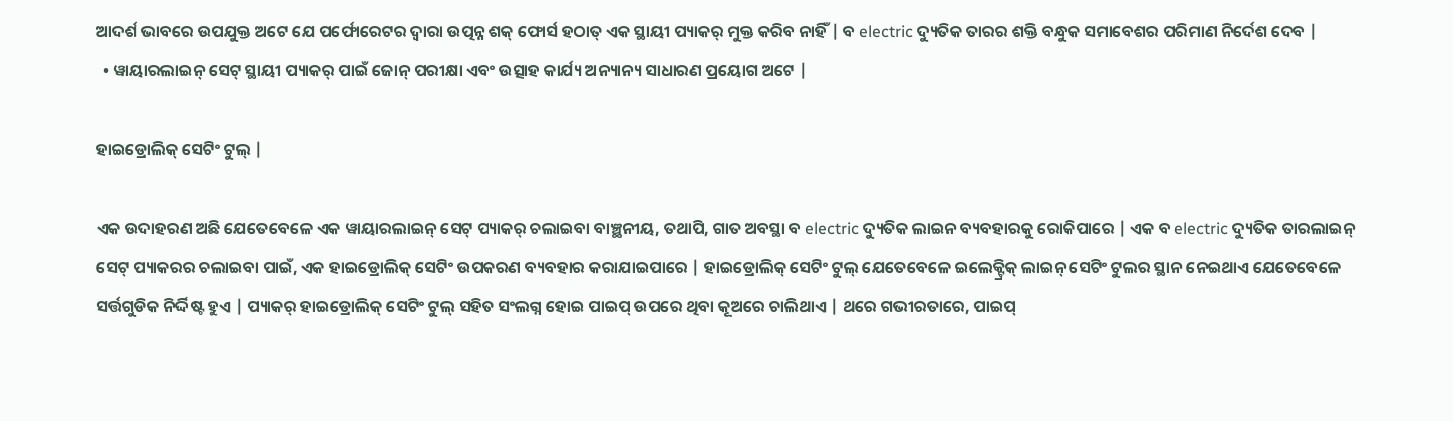ଆଦର୍ଶ ଭାବରେ ଉପଯୁକ୍ତ ଅଟେ ଯେ ପର୍ଫୋରେଟର ଦ୍ୱାରା ଉତ୍ପନ୍ନ ଶକ୍ ଫୋର୍ସ ହଠାତ୍ ଏକ ସ୍ଥାୟୀ ପ୍ୟାକର୍ ମୁକ୍ତ କରିବ ନାହିଁ | ବ electric ଦ୍ୟୁତିକ ତାରର ଶକ୍ତି ବନ୍ଧୁକ ସମାବେଶର ପରିମାଣ ନିର୍ଦେଶ ଦେବ |
  • ୱାୟାରଲାଇନ୍ ସେଟ୍ ସ୍ଥାୟୀ ପ୍ୟାକର୍ ପାଇଁ ଜୋନ୍ ପରୀକ୍ଷା ଏବଂ ଉତ୍ସାହ କାର୍ଯ୍ୟ ଅନ୍ୟାନ୍ୟ ସାଧାରଣ ପ୍ରୟୋଗ ଅଟେ |

ହାଇଡ୍ରୋଲିକ୍ ସେଟିଂ ଟୁଲ୍ |

ଏକ ଉଦାହରଣ ଅଛି ଯେତେବେଳେ ଏକ ୱାୟାରଲାଇନ୍ ସେଟ୍ ପ୍ୟାକର୍ ଚଲାଇବା ବାଞ୍ଛନୀୟ, ତଥାପି, ଗାତ ଅବସ୍ଥା ବ electric ଦ୍ୟୁତିକ ଲାଇନ ବ୍ୟବହାରକୁ ରୋକିପାରେ | ଏକ ବ electric ଦ୍ୟୁତିକ ତାରଲାଇନ୍ ସେଟ୍ ପ୍ୟାକରର ଚଲାଇବା ପାଇଁ, ଏକ ହାଇଡ୍ରୋଲିକ୍ ସେଟିଂ ଉପକରଣ ବ୍ୟବହାର କରାଯାଇପାରେ | ହାଇଡ୍ରୋଲିକ୍ ସେଟିଂ ଟୁଲ୍ ଯେତେବେଳେ ଇଲେକ୍ଟ୍ରିକ୍ ଲାଇନ୍ ସେଟିଂ ଟୁଲର ସ୍ଥାନ ନେଇଥାଏ ଯେତେବେଳେ ସର୍ତ୍ତଗୁଡିକ ନିର୍ଦ୍ଦିଷ୍ଟ ହୁଏ | ପ୍ୟାକର୍ ହାଇଡ୍ରୋଲିକ୍ ସେଟିଂ ଟୁଲ୍ ସହିତ ସଂଲଗ୍ନ ହୋଇ ପାଇପ୍ ଉପରେ ଥିବା କୂଅରେ ଚାଲିଥାଏ | ଥରେ ଗଭୀରତାରେ, ପାଇପ୍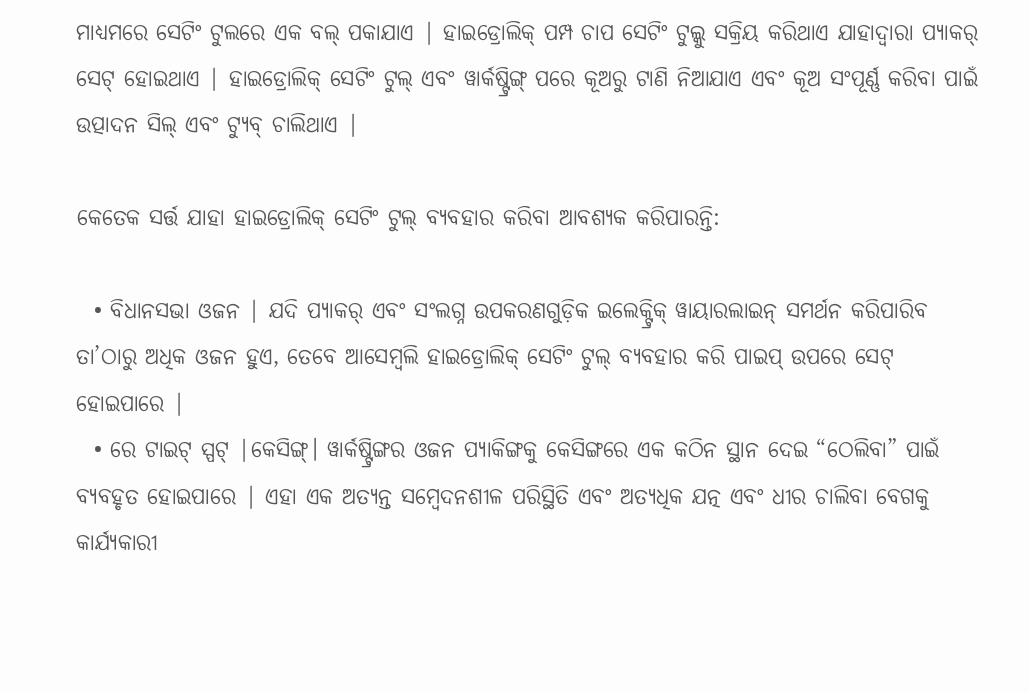ମାଧ୍ୟମରେ ସେଟିଂ ଟୁଲରେ ଏକ ବଲ୍ ପକାଯାଏ | ହାଇଡ୍ରୋଲିକ୍ ପମ୍ପ ଚାପ ସେଟିଂ ଟୁଲ୍କୁ ସକ୍ରିୟ କରିଥାଏ ଯାହାଦ୍ୱାରା ପ୍ୟାକର୍ ସେଟ୍ ହୋଇଥାଏ | ହାଇଡ୍ରୋଲିକ୍ ସେଟିଂ ଟୁଲ୍ ଏବଂ ୱାର୍କଷ୍ଟ୍ରିଙ୍ଗ୍ ପରେ କୂଅରୁ ଟାଣି ନିଆଯାଏ ଏବଂ କୂଅ ସଂପୂର୍ଣ୍ଣ କରିବା ପାଇଁ ଉତ୍ପାଦନ ସିଲ୍ ଏବଂ ଟ୍ୟୁବ୍ ଚାଲିଥାଏ |

କେତେକ ସର୍ତ୍ତ ଯାହା ହାଇଡ୍ରୋଲିକ୍ ସେଟିଂ ଟୁଲ୍ ବ୍ୟବହାର କରିବା ଆବଶ୍ୟକ କରିପାରନ୍ତି:

  • ବିଧାନସଭା ଓଜନ | ଯଦି ପ୍ୟାକର୍ ଏବଂ ସଂଲଗ୍ନ ଉପକରଣଗୁଡ଼ିକ ଇଲେକ୍ଟ୍ରିକ୍ ୱାୟାରଲାଇନ୍ ସମର୍ଥନ କରିପାରିବ ତା’ଠାରୁ ଅଧିକ ଓଜନ ହୁଏ, ତେବେ ଆସେମ୍ବଲି ହାଇଡ୍ରୋଲିକ୍ ସେଟିଂ ଟୁଲ୍ ବ୍ୟବହାର କରି ପାଇପ୍ ଉପରେ ସେଟ୍ ହୋଇପାରେ |
  • ରେ ଟାଇଟ୍ ସ୍ପଟ୍ |କେସିଙ୍ଗ୍। ୱାର୍କଷ୍ଟ୍ରିଙ୍ଗର ଓଜନ ପ୍ୟାକିଙ୍ଗକୁ କେସିଙ୍ଗରେ ଏକ କଠିନ ସ୍ଥାନ ଦେଇ “ଠେଲିବା” ପାଇଁ ବ୍ୟବହୃତ ହୋଇପାରେ | ଏହା ଏକ ଅତ୍ୟନ୍ତ ସମ୍ବେଦନଶୀଳ ପରିସ୍ଥିତି ଏବଂ ଅତ୍ୟଧିକ ଯତ୍ନ ଏବଂ ଧୀର ଚାଲିବା ବେଗକୁ କାର୍ଯ୍ୟକାରୀ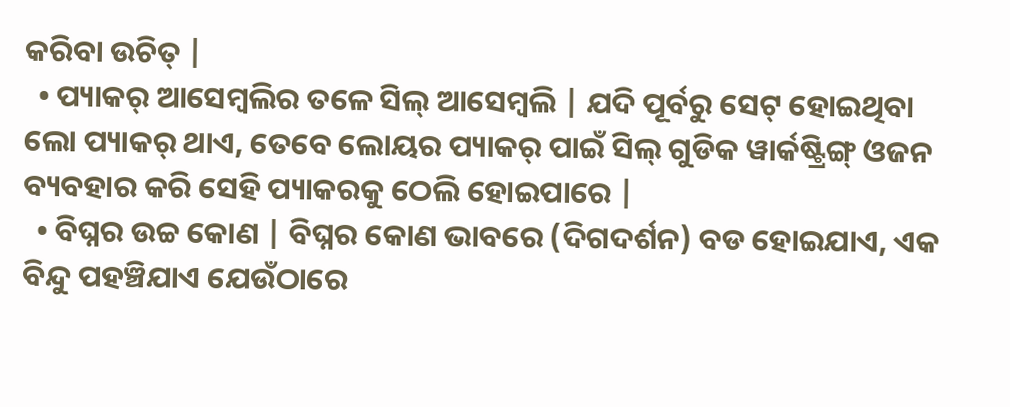କରିବା ଉଚିତ୍ |
  • ପ୍ୟାକର୍ ଆସେମ୍ବଲିର ତଳେ ସିଲ୍ ଆସେମ୍ବଲି | ଯଦି ପୂର୍ବରୁ ସେଟ୍ ହୋଇଥିବା ଲୋ ପ୍ୟାକର୍ ଥାଏ, ତେବେ ଲୋୟର ପ୍ୟାକର୍ ପାଇଁ ସିଲ୍ ଗୁଡିକ ୱାର୍କଷ୍ଟ୍ରିଙ୍ଗ୍ ଓଜନ ବ୍ୟବହାର କରି ସେହି ପ୍ୟାକରକୁ ଠେଲି ହୋଇପାରେ |
  • ବିଘ୍ନର ଉଚ୍ଚ କୋଣ | ବିଘ୍ନର କୋଣ ଭାବରେ (ଦିଗଦର୍ଶନ) ବଡ ହୋଇଯାଏ, ଏକ ବିନ୍ଦୁ ପହଞ୍ଚିଯାଏ ଯେଉଁଠାରେ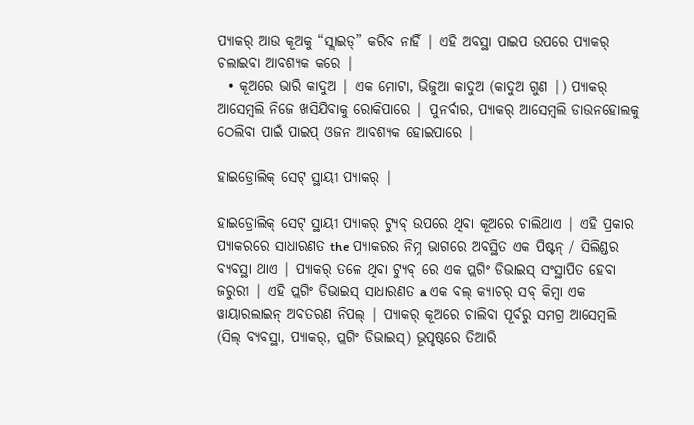ପ୍ୟାକର୍ ଆଉ କୂଅକୁ “ସ୍ଲାଇଡ୍” କରିବ ନାହିଁ | ଏହି ଅବସ୍ଥା ପାଇପ ଉପରେ ପ୍ୟାକର୍ ଚଲାଇବା ଆବଶ୍ୟକ କରେ |
  • କୂଅରେ ଭାରି କାଦୁଅ | ଏକ ମୋଟା, ଭିଜୁଆ କାଦୁଅ (କାଦୁଅ ଗୁଣ |) ପ୍ୟାକର୍ ଆସେମ୍ବଲି ନିଜେ ଖସିଯିବାକୁ ରୋକିପାରେ | ପୁନର୍ବାର, ପ୍ୟାକର୍ ଆସେମ୍ବଲି ଡାଉନହୋଲକୁ ଠେଲିବା ପାଇଁ ପାଇପ୍ ଓଜନ ଆବଶ୍ୟକ ହୋଇପାରେ |

ହାଇଡ୍ରୋଲିକ୍ ସେଟ୍ ସ୍ଥାୟୀ ପ୍ୟାକର୍ |

ହାଇଡ୍ରୋଲିକ୍ ସେଟ୍ ସ୍ଥାୟୀ ପ୍ୟାକର୍ ଟ୍ୟୁବ୍ ଉପରେ ଥିବା କୂଅରେ ଚାଲିଥାଏ | ଏହି ପ୍ରକାର ପ୍ୟାକରରେ ସାଧାରଣତ the ପ୍ୟାକରର ନିମ୍ନ ଭାଗରେ ଅବସ୍ଥିତ ଏକ ପିଷ୍ଟନ୍ / ସିଲିଣ୍ଡର ବ୍ୟବସ୍ଥା ଥାଏ | ପ୍ୟାକର୍ ତଳେ ଥିବା ଟ୍ୟୁବ୍ ରେ ଏକ ପ୍ଲଗିଂ ଡିଭାଇସ୍ ସଂସ୍ଥାପିତ ହେବା ଜରୁରୀ | ଏହି ପ୍ଲଗିଂ ଡିଭାଇସ୍ ସାଧାରଣତ a ଏକ ବଲ୍ କ୍ୟାଚର୍ ସବ୍ କିମ୍ବା ଏକ ୱାୟାରଲାଇନ୍ ଅବତରଣ ନିପଲ୍ | ପ୍ୟାକର୍ କୂଅରେ ଚାଲିବା ପୂର୍ବରୁ ସମଗ୍ର ଆସେମ୍ବଲି (ସିଲ୍ ବ୍ୟବସ୍ଥା, ପ୍ୟାକର୍, ପ୍ଲଗିଂ ଡିଭାଇସ୍) ଭୂପୃଷ୍ଠରେ ତିଆରି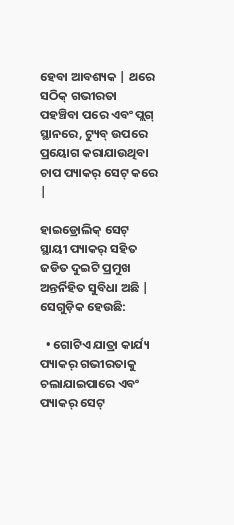ହେବା ଆବଶ୍ୟକ | ଥରେ ସଠିକ୍ ଗଭୀରତା ପହଞ୍ଚିବା ପରେ ଏବଂ ପ୍ଲଗ୍ ସ୍ଥାନରେ, ଟ୍ୟୁବ୍ ଉପରେ ପ୍ରୟୋଗ କରାଯାଉଥିବା ଚାପ ପ୍ୟାକର୍ ସେଟ୍ କରେ |

ହାଇଡ୍ରୋଲିକ୍ ସେଟ୍ ସ୍ଥାୟୀ ପ୍ୟାକର୍ ସହିତ ଜଡିତ ଦୁଇଟି ପ୍ରମୁଖ ଅନ୍ତର୍ନିହିତ ସୁବିଧା ଅଛି | ସେଗୁଡ଼ିକ ହେଉଛି:

  • ଗୋଟିଏ ଯାତ୍ରା କାର୍ଯ୍ୟ ପ୍ୟାକର୍ ଗଭୀରତାକୁ ଚଲାଯାଇପାରେ ଏବଂ ପ୍ୟାକର୍ ସେଟ୍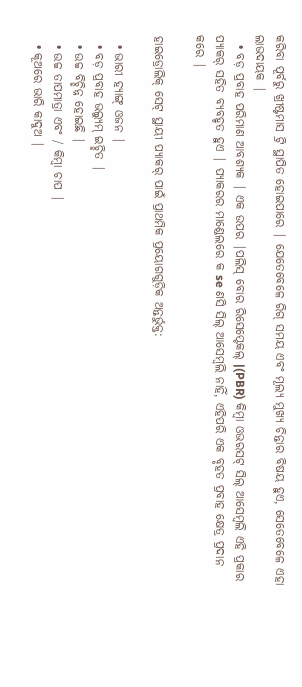କରିବା ପୂର୍ବରୁ ଖ୍ରୀଷ୍ଟମାସ ଟ୍ରି ସ୍ଥାପିତ ହୋଇପାରେ | ଯେତେବେଳେ ରିଗ୍ ସମୟ ଏବଂ ମୂଲ୍ୟ ମୁଖ୍ୟ ଚିନ୍ତାର ବିଷୟ ହୁଏ, ସେତେବେଳେ ଏହା ଲାଭଦାୟକ |
  • ବଡ଼ ପ୍ରବାହ ପରିମାଣ ଆବଶ୍ୟକ | ଏକ ଉପର |ପଲିସ୍ ବୋର ରିସେପ୍ଟେକଲ୍ |(PBR) କିମ୍ବା ଓଭରସଟ୍ ସିଲ୍ ଆସେମ୍ବଲି ଏହି ପ୍ରକାର ପ୍ୟାକର୍ ସହିତ ବ୍ୟବହୃତ ହୁଏ | ପ୍ୟାକରର ମାଣ୍ଡେଲରେ କ se ଣସି ସିଲ୍ ଆସେମ୍ବଲି ନାହିଁ, ଏହିପରି ଏକ ବୃହତ ପ୍ରବାହ କ୍ଷେତ୍ର ପ୍ରଦାନ କରେ |

ହାଇଡ୍ରୋଲିକ୍ ସେଟ୍ ସ୍ଥାୟୀ ପ୍ୟାକର୍ ପାଇଁ ପ୍ରାଥମିକ ପ୍ରୟୋଗଗୁଡ଼ିକ ଅନ୍ତର୍ଭୁକ୍ତ:

  • ଭାରୀ ହ୍ୟାଙ୍ଗ୍ ଓଜନ |
  • ବଡ଼ ପ୍ରବାହ ଭଲ୍ୟୁମ୍ ଇଚ୍ଛିତ |
  • ଉଚ୍ଚ ବିଚ୍ଛିନ୍ନ ହୋଇଛି |
  • ଉଚ୍ଚ ତାପମାତ୍ରା ଏବଂ / କିମ୍ବା ଚାପ |
  • କୂଅରେ ଭାରି କାଦୁଅ |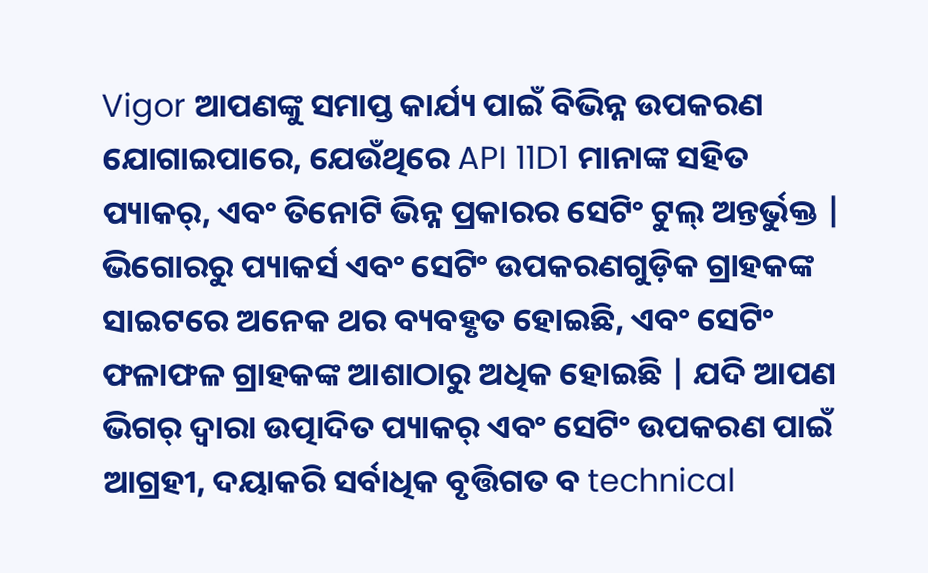Vigor ଆପଣଙ୍କୁ ସମାପ୍ତ କାର୍ଯ୍ୟ ପାଇଁ ବିଭିନ୍ନ ଉପକରଣ ଯୋଗାଇପାରେ, ଯେଉଁଥିରେ API 11D1 ମାନାଙ୍କ ସହିତ ପ୍ୟାକର୍, ଏବଂ ତିନୋଟି ଭିନ୍ନ ପ୍ରକାରର ସେଟିଂ ଟୁଲ୍ ଅନ୍ତର୍ଭୁକ୍ତ | ଭିଗୋରରୁ ପ୍ୟାକର୍ସ ଏବଂ ସେଟିଂ ଉପକରଣଗୁଡ଼ିକ ଗ୍ରାହକଙ୍କ ସାଇଟରେ ଅନେକ ଥର ବ୍ୟବହୃତ ହୋଇଛି, ଏବଂ ସେଟିଂ ଫଳାଫଳ ଗ୍ରାହକଙ୍କ ଆଶାଠାରୁ ଅଧିକ ହୋଇଛି | ଯଦି ଆପଣ ଭିଗର୍ ଦ୍ୱାରା ଉତ୍ପାଦିତ ପ୍ୟାକର୍ ଏବଂ ସେଟିଂ ଉପକରଣ ପାଇଁ ଆଗ୍ରହୀ, ଦୟାକରି ସର୍ବାଧିକ ବୃତ୍ତିଗତ ବ technical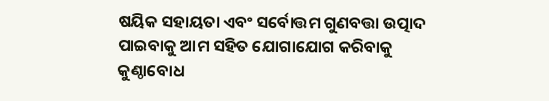ଷୟିକ ସହାୟତା ଏବଂ ସର୍ବୋତ୍ତମ ଗୁଣବତ୍ତା ଉତ୍ପାଦ ପାଇବାକୁ ଆମ ସହିତ ଯୋଗାଯୋଗ କରିବାକୁ କୁଣ୍ଠାବୋଧ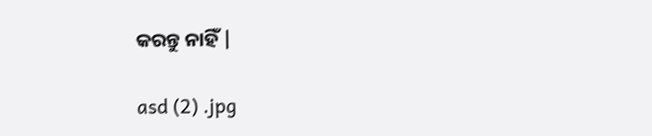କରନ୍ତୁ ନାହିଁ |

asd (2) .jpg